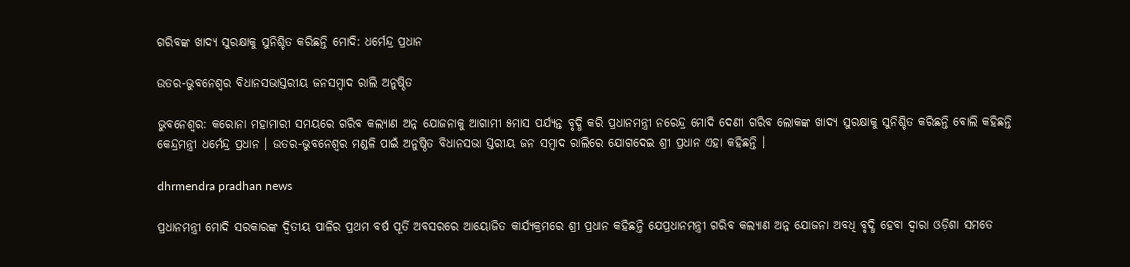ଗରିବଙ୍କ ଖାଦ୍ୟ ସୁରକ୍ଷାକୁ ସୁନିଶ୍ଚିତ କରିଛନ୍ତି ମୋଦି: ଧର୍ମେନ୍ଦ୍ର ପ୍ରଧାନ

ଉତର-ଭୁବନେଶ୍ୱର ବିଧାନସଭାସ୍ତରୀୟ ଜନସମ୍ବାଦ ରାଲି ଅନୁଷ୍ଠିତ

ଭୁବନେଶ୍ୱର: କରୋନା ମହାମାରୀ ସମୟରେ ଗରିବ କଲ୍ୟାଣ ଅନ୍ନ ଯୋଜନାକୁ ଆଗାମୀ ୫ମାସ ପର୍ଯ୍ୟନ୍ତ ବୃଦ୍ଧି କରି ପ୍ରଧାନମନ୍ତ୍ରୀ ନରେନ୍ଦ୍ର ମୋଦି ଦେଣୀ ଗରିବ ଲୋକଙ୍କ ଖାଦ୍ୟ ସୁରକ୍ଷାକୁ ସୁନିଶ୍ଚିତ କରିଛନ୍ତି ବୋଲି କହିଛନ୍ତି କେନ୍ଦ୍ରମନ୍ତ୍ରୀ ଧର୍ମେନ୍ଦ୍ର ପ୍ରଧାନ । ଉତର-ଭୁବନେଶ୍ୱର ମଣ୍ଡଳି ପାଇଁ ଅନୁଷ୍ଠିତ ବିଧାନସଭା ସ୍ତରୀୟ ଜନ ସମ୍ବାଦ ରାଲିରେ ଯୋଗଦେଇ ଶ୍ରୀ ପ୍ରଧାନ ଏହା କହିଛନ୍ତି ।

dhrmendra pradhan news

ପ୍ରଧାନମନ୍ତ୍ରୀ ମୋଦି ସରକାରଙ୍କ ଦ୍ୱିତୀୟ ପାଳିର ପ୍ରଥମ ବର୍ଷ ପୂର୍ତି ଅବସରରେ ଆୟୋଜିତ କାର୍ଯ୍ୟକ୍ରମରେ ଶ୍ରୀ ପ୍ରଧାନ କହିଛନ୍ତି ଯେପ୍ରଧାନମନ୍ତ୍ରୀ ଗରିବ କଲ୍ୟାଣ ଅନ୍ନ ଯୋଜନା ଅବଧି ବୃଦ୍ଧି ହେବା ଦ୍ୱାରା ଓଡ଼ିଶା ସମତେ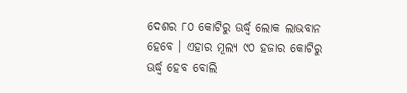ଦେଶର ୮୦ କୋଟିରୁ ଊର୍ଦ୍ଧ୍ୱ ଲୋକ ଲାଭବାନ ହେବେ । ଏହାର ମୂଲ୍ୟ ୯୦ ହଜାର କୋଟିରୁ ଊର୍ଦ୍ଧ୍ୱ ହେବ ବୋଲି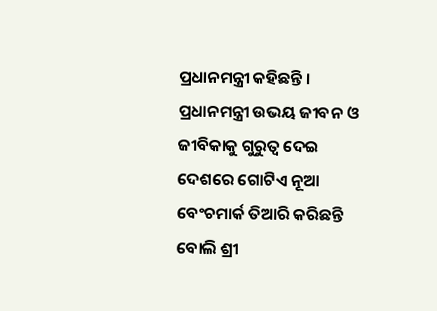ପ୍ରଧାନମନ୍ତ୍ରୀ କହିଛନ୍ତି । ପ୍ରଧାନମନ୍ତ୍ରୀ ଉଭୟ ଜୀବନ ଓ ଜୀବିକାକୁ ଗୁରୁତ୍ୱ ଦେଇ ଦେଶରେ ଗୋଟିଏ ନୂଆ ବେଂଚମାର୍କ ତିଆରି କରିଛନ୍ତି ବୋଲି ଶ୍ରୀ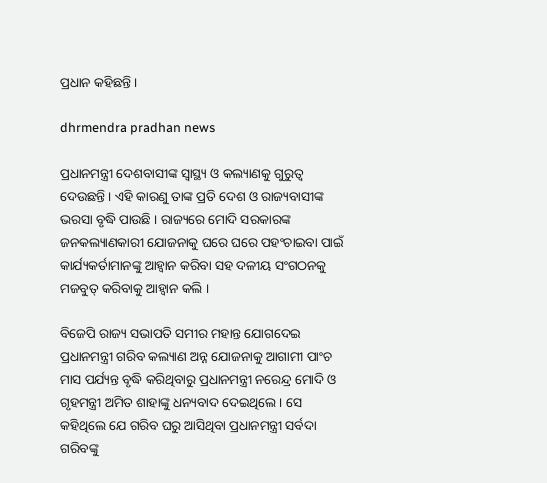ପ୍ରଧାନ କହିଛନ୍ତି ।

dhrmendra pradhan news

ପ୍ରଧାନମନ୍ତ୍ରୀ ଦେଶବାସୀଙ୍କ ସ୍ୱାସ୍ଥ୍ୟ ଓ କଲ୍ୟାଣକୁ ଗୁରୁତ୍ୱ ଦେଉଛନ୍ତି । ଏହି କାରଣୁ ତାଙ୍କ ପ୍ରତି ଦେଶ ଓ ରାଜ୍ୟବାସୀଙ୍କ ଭରସା ବୃଦ୍ଧି ପାଉଛି । ରାଜ୍ୟରେ ମୋଦି ସରକାରଙ୍କ ଜନକଲ୍ୟାଣକାରୀ ଯୋଜନାକୁ ଘରେ ଘରେ ପହଂଚାଇବା ପାଇଁ କାର୍ଯ୍ୟକର୍ତାମାନଙ୍କୁ ଆହ୍ୱାନ କରିବା ସହ ଦଳୀୟ ସଂଗଠନକୁ ମଜବୁତ୍ କରିବାକୁ ଆହ୍ୱାନ କଲି ।

ବିଜେପି ରାଜ୍ୟ ସଭାପତି ସମୀର ମହାନ୍ତ ଯୋଗଦେଇ ପ୍ରଧାନମନ୍ତ୍ରୀ ଗରିବ କଲ୍ୟାଣ ଅନ୍ନ ଯୋଜନାକୁ ଆଗାମୀ ପାଂଚ ମାସ ପର୍ଯ୍ୟନ୍ତ ବୃଦ୍ଧି କରିଥିବାରୁ ପ୍ରଧାନମନ୍ତ୍ରୀ ନରେନ୍ଦ୍ର ମୋଦି ଓ ଗୃହମନ୍ତ୍ରୀ ଅମିତ ଶାହାଙ୍କୁ ଧନ୍ୟବାଦ ଦେଇଥିଲେ । ସେ କହିଥିଲେ ଯେ ଗରିବ ଘରୁ ଆସିଥିବା ପ୍ରଧାନମନ୍ତ୍ରୀ ସର୍ବଦା ଗରିବଙ୍କୁ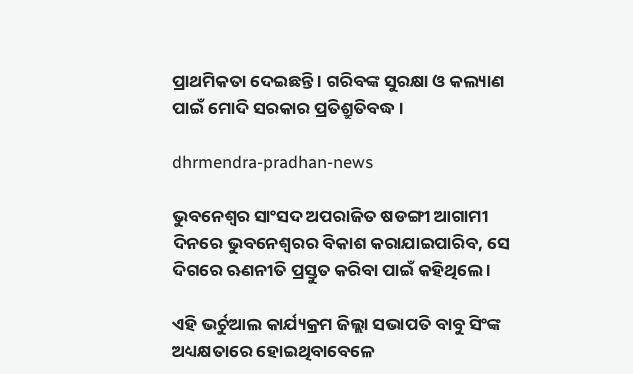ପ୍ରାଥମିକତା ଦେଇଛନ୍ତି । ଗରିବଙ୍କ ସୁରକ୍ଷା ଓ କଲ୍ୟାଣ ପାଇଁ ମୋଦି ସରକାର ପ୍ରତିଶ୍ରୁତିବଦ୍ଧ ।

dhrmendra-pradhan-news

ଭୁବନେଶ୍ୱର ସାଂସଦ ଅପରାଜିତ ଷଡଙ୍ଗୀ ଆଗାମୀ ଦିନରେ ଭୁବନେଶ୍ୱରର ବିକାଶ କରାଯାଇପାରିବ, ସେ ଦିଗରେ ଋଣନୀତି ପ୍ରସ୍ତୁତ କରିବା ପାଇଁ କହିଥିଲେ ।

ଏହି ଭର୍ଚୁଆଲ କାର୍ଯ୍ୟକ୍ରମ ଜିଲ୍ଲା ସଭାପତି ବାବୁ ସିଂଙ୍କ ଅଧ୍ୟକ୍ଷତାରେ ହୋଇଥିବାବେଳେ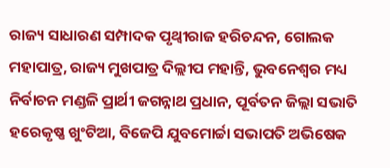ରାଜ୍ୟ ସାଧାରଣ ସମ୍ପାଦକ ପୃଥ୍ୱୀରାଜ ହରିଚନ୍ଦନ, ଗୋଲକ ମହାପାତ୍ର, ରାଜ୍ୟ ମୁଖପାତ୍ର ଦିଲ୍ଲୀପ ମହାନ୍ତି, ଭୁବନେଶ୍ୱର ମଧ୍ୟ ନିର୍ବାଚନ ମଣ୍ଡଳି ପ୍ରାର୍ଥୀ ଜଗନ୍ନାଥ ପ୍ରଧାନ, ପୂର୍ବତନ ଜିଲ୍ଲା ସଭାତି ହରେକୃଷ୍ଣ ଖୁଂଟିଆ, ବିଜେପି ଯୁବମୋର୍ଚ୍ଚା ସଭାପତି ଅଭିଷେକ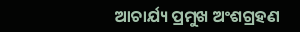ଆଚାର୍ଯ୍ୟ ପ୍ରମୁଖ ଅଂଶଗ୍ରହଣ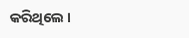କରିଥିଲେ ।